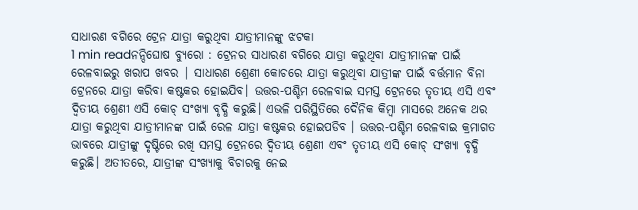ସାଧାରଣ ବଗିରେ ଟ୍ରେନ ଯାତ୍ରା କରୁଥିବା ଯାତ୍ରୀମାନଙ୍କୁ ଝଟକା
1 min readନନ୍ଦିଘୋଷ ବ୍ୟୁରୋ : ଟ୍ରେନର ସାଧାରଣ ବଗିରେ ଯାତ୍ରା କରୁଥିବା ଯାତ୍ରୀମାନଙ୍କ ପାଇଁ ରେଳବାଇରୁ ଖରାପ ଖବର | ସାଧାରଣ ଶ୍ରେଣୀ କୋଚରେ ଯାତ୍ରା କରୁଥିବା ଯାତ୍ରୀଙ୍କ ପାଇଁ ବର୍ତ୍ତମାନ ବିନା ଟ୍ରେନରେ ଯାତ୍ରା କରିବା କଷ୍ଟକର ହୋଇଯିବ। ଉତ୍ତର-ପଶ୍ଚିମ ରେଳବାଇ ସମସ୍ତ ଟ୍ରେନରେ ତୃତୀୟ ଏସି ଏବଂ ଦ୍ୱିତୀୟ ଶ୍ରେଣୀ ଏସି କୋଚ୍ ସଂଖ୍ୟା ବୃଦ୍ଧି କରୁଛି। ଏଭଳି ପରିସ୍ଥିତିରେ ଦୈନିକ କିମ୍ବା ମାସରେ ଅନେକ ଥର ଯାତ୍ରା କରୁଥିବା ଯାତ୍ରୀମାନଙ୍କ ପାଇଁ ରେଳ ଯାତ୍ରା କଷ୍ଟକର ହୋଇପଡିବ । ଉତ୍ତର-ପଶ୍ଚିମ ରେଳବାଇ କ୍ରମାଗତ ଭାବରେ ଯାତ୍ରୀଙ୍କୁ ଦୃଷ୍ଟିରେ ରଖି ସମସ୍ତ ଟ୍ରେନରେ ଦ୍ୱିତୀୟ ଶ୍ରେଣୀ ଏବଂ ତୃତୀୟ ଏସି କୋଚ୍ ସଂଖ୍ୟା ବୃଦ୍ଧି କରୁଛି। ଅତୀତରେ, ଯାତ୍ରୀଙ୍କ ସଂଖ୍ୟାକୁ ବିଚାରକୁ ନେଇ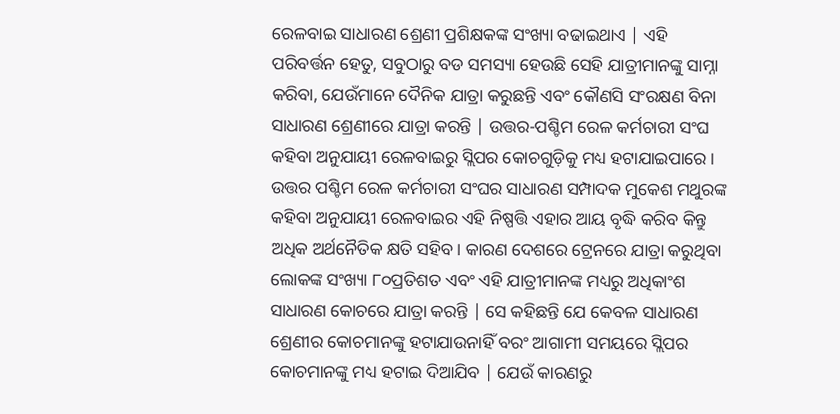ରେଳବାଇ ସାଧାରଣ ଶ୍ରେଣୀ ପ୍ରଶିକ୍ଷକଙ୍କ ସଂଖ୍ୟା ବଢାଇଥାଏ | ଏହି ପରିବର୍ତ୍ତନ ହେତୁ, ସବୁଠାରୁ ବଡ ସମସ୍ୟା ହେଉଛି ସେହି ଯାତ୍ରୀମାନଙ୍କୁ ସାମ୍ନା କରିବା, ଯେଉଁମାନେ ଦୈନିକ ଯାତ୍ରା କରୁଛନ୍ତି ଏବଂ କୌଣସି ସଂରକ୍ଷଣ ବିନା ସାଧାରଣ ଶ୍ରେଣୀରେ ଯାତ୍ରା କରନ୍ତି | ଉତ୍ତର-ପଶ୍ଚିମ ରେଳ କର୍ମଚାରୀ ସଂଘ କହିବା ଅନୁଯାୟୀ ରେଳବାଇରୁ ସ୍ଲିପର କୋଚଗୁଡ଼ିକୁ ମଧ୍ୟ ହଟାଯାଇପାରେ । ଉତ୍ତର ପଶ୍ଚିମ ରେଳ କର୍ମଚାରୀ ସଂଘର ସାଧାରଣ ସମ୍ପାଦକ ମୁକେଶ ମଥୁରଙ୍କ କହିବା ଅନୁଯାୟୀ ରେଳବାଇର ଏହି ନିଷ୍ପତ୍ତି ଏହାର ଆୟ ବୃଦ୍ଧି କରିବ କିନ୍ତୁ ଅଧିକ ଅର୍ଥନୈତିକ କ୍ଷତି ସହିବ। କାରଣ ଦେଶରେ ଟ୍ରେନରେ ଯାତ୍ରା କରୁଥିବା ଲୋକଙ୍କ ସଂଖ୍ୟା ୮୦ପ୍ରତିଶତ ଏବଂ ଏହି ଯାତ୍ରୀମାନଙ୍କ ମଧ୍ୟରୁ ଅଧିକାଂଶ ସାଧାରଣ କୋଚରେ ଯାତ୍ରା କରନ୍ତି | ସେ କହିଛନ୍ତି ଯେ କେବଳ ସାଧାରଣ ଶ୍ରେଣୀର କୋଚମାନଙ୍କୁ ହଟାଯାଉନାହିଁ ବରଂ ଆଗାମୀ ସମୟରେ ସ୍ଲିପର କୋଚମାନଙ୍କୁ ମଧ୍ୟ ହଟାଇ ଦିଆଯିବ | ଯେଉଁ କାରଣରୁ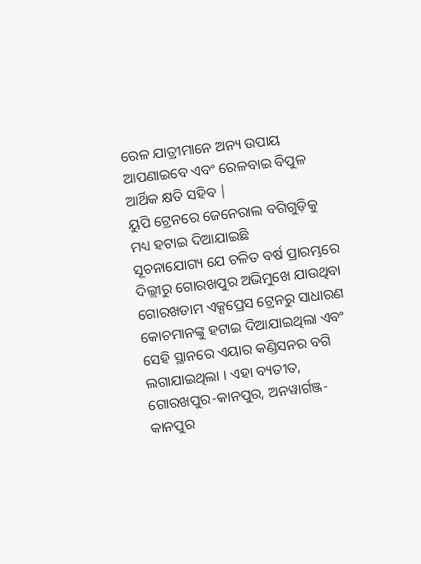ରେଳ ଯାତ୍ରୀମାନେ ଅନ୍ୟ ଉପାୟ ଆପଣାଇବେ ଏବଂ ରେଳବାଇ ବିପୁଳ ଆର୍ଥିକ କ୍ଷତି ସହିବ |
ୟୁପି ଟ୍ରେନରେ ଜେନେରାଲ ବଗିଗୁଡ଼ିକୁ ମଧ୍ୟ ହଟାଇ ଦିଆଯାଇଛି
ସୂଚନାଯୋଗ୍ୟ ଯେ ଚଳିତ ବର୍ଷ ପ୍ରାରମ୍ଭରେ ଦିଲ୍ଲୀରୁ ଗୋରଖପୁର ଅଭିମୁଖେ ଯାଉଥିବା ଗୋରଖଡାମ ଏକ୍ସପ୍ରେସ ଟ୍ରେନରୁ ସାଧାରଣ କୋଚମାନଙ୍କୁ ହଟାଇ ଦିଆଯାଇଥିଲା ଏବଂ ସେହି ସ୍ଥାନରେ ଏୟାର କଣ୍ଡିସନର ବଗି ଲଗାଯାଇଥିଲା । ଏହା ବ୍ୟତୀତ, ଗୋରଖପୁର-କାନପୁର, ଅନୱାର୍ଗଞ୍ଜ-କାନପୁର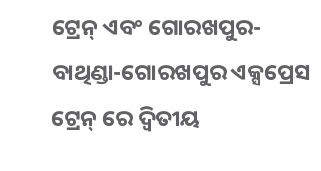ଟ୍ରେନ୍ ଏବଂ ଗୋରଖପୁର-ବାଥିଣ୍ଡା-ଗୋରଖପୁର ଏକ୍ସପ୍ରେସ ଟ୍ରେନ୍ ରେ ଦ୍ୱିତୀୟ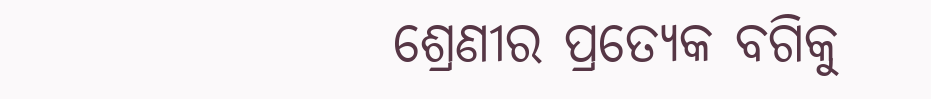ଶ୍ରେଣୀର ପ୍ରତ୍ୟେକ ବଗିକୁ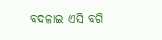ବଦଳାଇ ଏସି ବଗି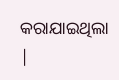କରାଯାଇଥିଲା |